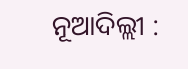ନୂଆଦିଲ୍ଲୀ :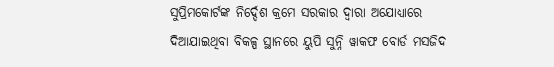ସୁପ୍ରିମକୋର୍ଟଙ୍କ ନିର୍ଦ୍ଦେଶ କ୍ରମେ ସରକାର ଦ୍ବାରା ଅଯୋଧ୍ୟାରେ ଦିଆଯାଇଥିବା ବିକଳ୍ପ ସ୍ଥାନରେ ୟୁପି ସୁନ୍ନି ୱାକଫ ବୋର୍ଡ ମସଜିଦ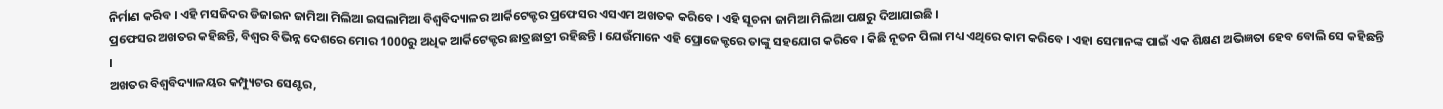ନିର୍ମାଣ କରିବ । ଏହି ମସଜିଦର ଡିଜାଇନ ଜାମିଆ ମିଲିଆ ଇସଲାମିଆ ବିଶ୍ବବିଦ୍ୟାଳର ଆର୍କିଟେକ୍ଟର ପ୍ରଫେସର ଏସଏମ ଅଖତକ କରିବେ । ଏହି ସୂଚନା ଜାମିଆ ମିଲିଆ ପକ୍ଷରୁ ଦିଆଯାଇଛି ।
ପ୍ରଫେସର ଅଖତର କହିଛନ୍ତି, ବିଶ୍ବର ବିଭିନ୍ନ ଦେଶରେ ମୋର 1000ରୁ ଅଧିକ ଆର୍କିଟେକ୍ଟର ଛାତ୍ରଛାତ୍ରୀ ରହିଛନ୍ତି । ଯେଉଁମାନେ ଏହି ପ୍ରୋଜେକ୍ଟରେ ତାଙ୍କୁ ସହଯୋଗ କରିବେ । କିଛି ନୂତନ ପିଲା ମଧ୍ୟ ଏଥିରେ କାମ କରିବେ । ଏହା ସେମାନଙ୍କ ପାଇଁ ଏକ ଶିକ୍ଷଣ ଅଭିଜ୍ଞତା ହେବ ବୋଲି ସେ କହିଛନ୍ତି ।
ଅଖତର ବିଶ୍ୱବିଦ୍ୟାଳୟର କମ୍ପ୍ୟୁଟର ସେଣ୍ଟର,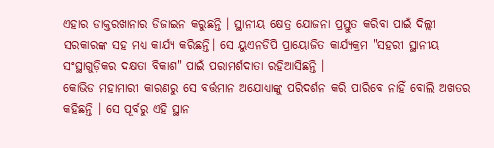ଏହାର ଡାକ୍ତରଖାନାର ଡିଜାଇନ କରୁଛନ୍ତି । ସ୍ଥାନୀୟ କ୍ଷେତ୍ର ଯୋଜନା ପ୍ରସ୍ତୁତ କରିବା ପାଇଁ ଦିଲ୍ଲୀ ସରକାରଙ୍କ ସହ ମଧ୍ୟ କାର୍ଯ୍ୟ କରିଛନ୍ତି। ସେ ୟୁଏନଡିପି ପ୍ରାୟୋଜିତ କାର୍ଯ୍ୟକ୍ରମ "ସହରୀ ସ୍ଥାନୀୟ ସଂସ୍ଥାଗୁଡ଼ିକର ଦକ୍ଷତା ବିକାଶ" ପାଇଁ ପରାମର୍ଶଦାତା ରହିଆସିଛନ୍ତି ।
କୋଭିଡ ମହାମାରୀ କାରଣରୁ ସେ ବର୍ତ୍ତମାନ ଅଯୋଧ୍ୟାଙ୍କୁ ପରିଦର୍ଶନ କରି ପାରିବେ ନାହିଁ ବୋଲି ଅଖତର କହିଛନ୍ତି । ସେ ପୂର୍ବରୁ ଏହି ସ୍ଥାନ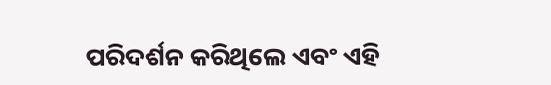ପରିଦର୍ଶନ କରିଥିଲେ ଏବଂ ଏହି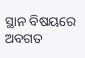ସ୍ଥାନ ବିଷୟରେ ଅବଗତ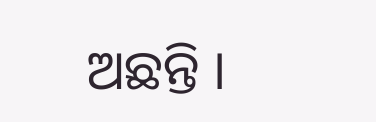ଅଛନ୍ତି ।